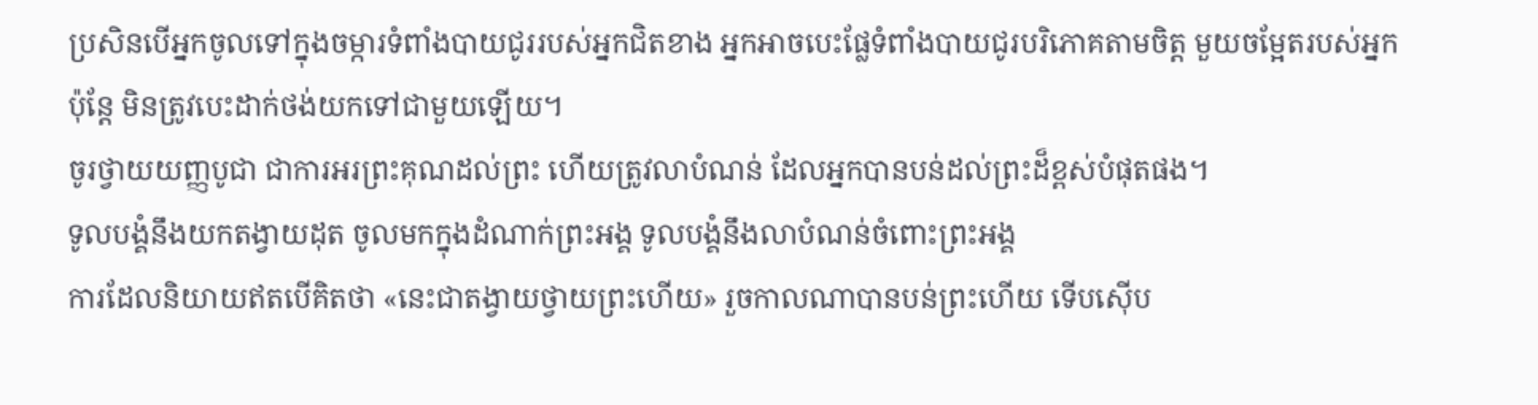ប្រសិនបើអ្នកចូលទៅក្នុងចម្ការទំពាំងបាយជូររបស់អ្នកជិតខាង អ្នកអាចបេះផ្លែទំពាំងបាយជូរបរិភោគតាមចិត្ត មួយចម្អែតរបស់អ្នក ប៉ុន្តែ មិនត្រូវបេះដាក់ថង់យកទៅជាមួយឡើយ។
ចូរថ្វាយយញ្ញបូជា ជាការអរព្រះគុណដល់ព្រះ ហើយត្រូវលាបំណន់ ដែលអ្នកបានបន់ដល់ព្រះដ៏ខ្ពស់បំផុតផង។
ទូលបង្គំនឹងយកតង្វាយដុត ចូលមកក្នុងដំណាក់ព្រះអង្គ ទូលបង្គំនឹងលាបំណន់ចំពោះព្រះអង្គ
ការដែលនិយាយឥតបើគិតថា «នេះជាតង្វាយថ្វាយព្រះហើយ» រួចកាលណាបានបន់ព្រះហើយ ទើបស៊ើប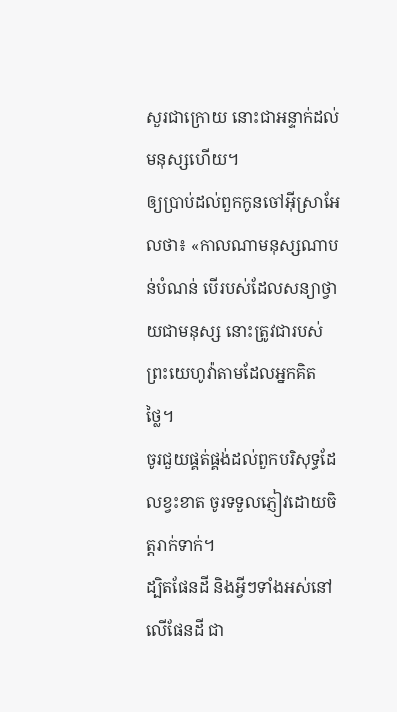សួរជាក្រោយ នោះជាអន្ទាក់ដល់មនុស្សហើយ។
ឲ្យប្រាប់ដល់ពួកកូនចៅអ៊ីស្រាអែលថា៖ «កាលណាមនុស្សណាបន់បំណន់ បើរបស់ដែលសន្យាថ្វាយជាមនុស្ស នោះត្រូវជារបស់ព្រះយេហូវ៉ាតាមដែលអ្នកគិតថ្លៃ។
ចូរជួយផ្គត់ផ្គង់ដល់ពួកបរិសុទ្ធដែលខ្វះខាត ចូរទទួលភ្ញៀវដោយចិត្តរាក់ទាក់។
ដ្បិតផែនដី និងអ្វីៗទាំងអស់នៅលើផែនដី ជា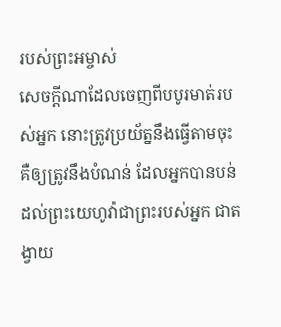របស់ព្រះអម្ចាស់
សេចក្ដីណាដែលចេញពីបបូរមាត់របស់អ្នក នោះត្រូវប្រយ័ត្ននឹងធ្វើតាមចុះ គឺឲ្យត្រូវនឹងបំណន់ ដែលអ្នកបានបន់ដល់ព្រះយេហូវ៉ាជាព្រះរបស់អ្នក ជាតង្វាយ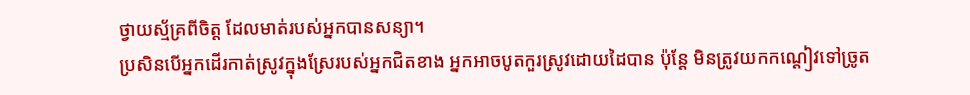ថ្វាយស្ម័គ្រពីចិត្ត ដែលមាត់របស់អ្នកបានសន្យា។
ប្រសិនបើអ្នកដើរកាត់ស្រូវក្នុងស្រែរបស់អ្នកជិតខាង អ្នកអាចបូតកួរស្រូវដោយដៃបាន ប៉ុន្តែ មិនត្រូវយកកណ្តៀវទៅច្រូត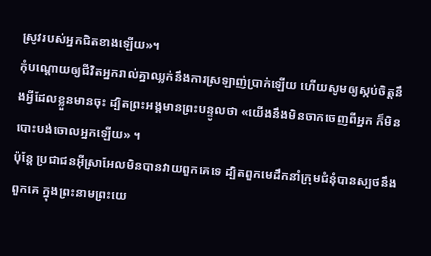ស្រូវរបស់អ្នកជិតខាងឡើយ»។
កុំបណ្ដោយឲ្យជីវិតអ្នករាល់គ្នាឈ្លក់នឹងការស្រឡាញ់ប្រាក់ឡើយ ហើយសូមឲ្យស្កប់ចិត្តនឹងអ្វីដែលខ្លួនមានចុះ ដ្បិតព្រះអង្គមានព្រះបន្ទូលថា «យើងនឹងមិនចាកចេញពីអ្នក ក៏មិនបោះបង់ចោលអ្នកឡើយ» ។
ប៉ុន្ដែ ប្រជាជនអ៊ីស្រាអែលមិនបានវាយពួកគេទេ ដ្បិតពួកមេដឹកនាំក្រុមជំនុំបានស្បថនឹងពួកគេ ក្នុងព្រះនាមព្រះយេ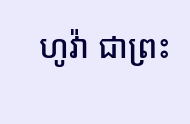ហូវ៉ា ជាព្រះ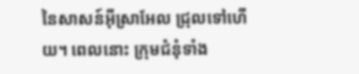នៃសាសន៍អ៊ីស្រាអែល ជ្រុលទៅហើយ។ ពេលនោះ ក្រុមជំនុំទាំង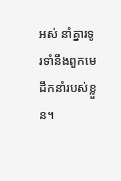អស់ នាំគ្នារទូរទាំនឹងពួកមេដឹកនាំរបស់ខ្លួន។